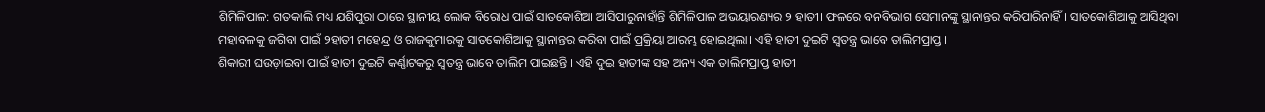ଶିମିଳିପାଳ: ଗତକାଲି ମଧ୍ୟ ଯଶିପୁରା ଠାରେ ସ୍ଥାନୀୟ ଲୋକ ବିରୋଧ ପାଇଁ ସାତକୋଶିଆ ଆସିପାରୁନାହାଁନ୍ତି ଶିମିଳିପାଳ ଅଭୟାରଣ୍ୟର ୨ ହାତୀ। ଫଳରେ ବନବିଭାଗ ସେମାନଙ୍କୁ ସ୍ଥାନାନ୍ତର କରିପାରିନାହିଁ। ସାତକୋଶିଆକୁ ଆସିଥିବା ମହାବଳକୁ ଜଗିବା ପାଇଁ ୨ହାତୀ ମହେନ୍ଦ୍ର ଓ ରାଜକୁମାରକୁ ସାତକୋଶିଆକୁ ସ୍ଥାନାନ୍ତର କରିବା ପାଇଁ ପ୍ରକ୍ରିୟା ଆରମ୍ଭ ହୋଇଥିଲା। ଏହି ହାତୀ ଦୁଇଟି ସ୍ୱତନ୍ତ୍ର ଭାବେ ତାଲିମପ୍ରାପ୍ତ ।
ଶିକାରୀ ଘଉଡ଼ାଇବା ପାଇଁ ହାତୀ ଦୁଇଟି କର୍ଣ୍ଣାଟକରୁ ସ୍ୱତନ୍ତ୍ର ଭାବେ ତାଲିମ ପାଇଛନ୍ତି । ଏହି ଦୁଇ ହାତୀଙ୍କ ସହ ଅନ୍ୟ ଏକ ତାଲିମପ୍ରାପ୍ତ ହାତୀ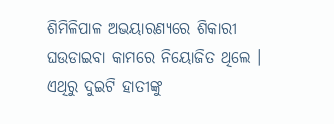ଶିମିଳିପାଳ ଅଭୟାରଣ୍ୟରେ ଶିକାରୀ ଘଉଡାଇବା କାମରେ ନିୟୋଜିତ ଥିଲେ । ଏଥିରୁ ଦୁଇଟି ହାତୀଙ୍କୁ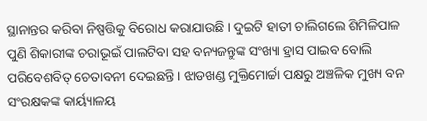ସ୍ଥାନାନ୍ତର କରିବା ନିଷ୍ପତ୍ତିକୁ ବିରୋଧ କରାଯାଉଛି । ଦୁଇଟି ହାତୀ ଚାଲିଗଲେ ଶିମିଳିପାଳ ପୁଣି ଶିକାରୀଙ୍କ ଚରାଭୂଇଁ ପାଲଟିବା ସହ ବନ୍ୟଜନ୍ତୁଙ୍କ ସଂଖ୍ୟା ହ୍ରାସ ପାଇବ ବୋଲି ପରିବେଶବିତ୍ ଚେତାବନୀ ଦେଇଛନ୍ତି । ଝାଡଖଣ୍ଡ ମୁକ୍ତିମୋର୍ଚ୍ଚା ପକ୍ଷରୁ ଅଞ୍ଚଳିକ ମୁଖ୍ୟ ବନ ସଂରକ୍ଷକଙ୍କ କାର୍ୟ୍ୟାଳୟ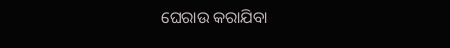ଘେରାଉ କରାଯିବା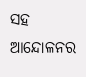ସହ ଆନ୍ଦୋଳନର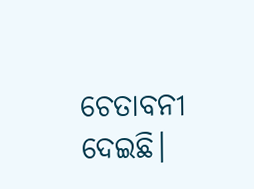ଚେତାବନୀ ଦେଇଛି।